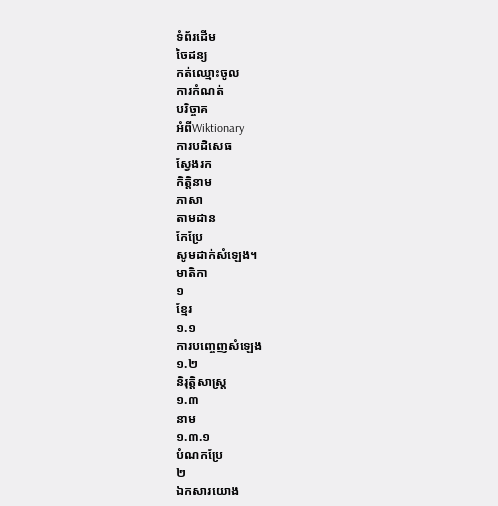ទំព័រដើម
ចៃដន្យ
កត់ឈ្មោះចូល
ការកំណត់
បរិច្ចាគ
អំពីWiktionary
ការបដិសេធ
ស្វែងរក
កិត្តិនាម
ភាសា
តាមដាន
កែប្រែ
សូមដាក់សំឡេង។
មាតិកា
១
ខ្មែរ
១.១
ការបញ្ចេញសំឡេង
១.២
និរុត្តិសាស្ត្រ
១.៣
នាម
១.៣.១
បំណកប្រែ
២
ឯកសារយោង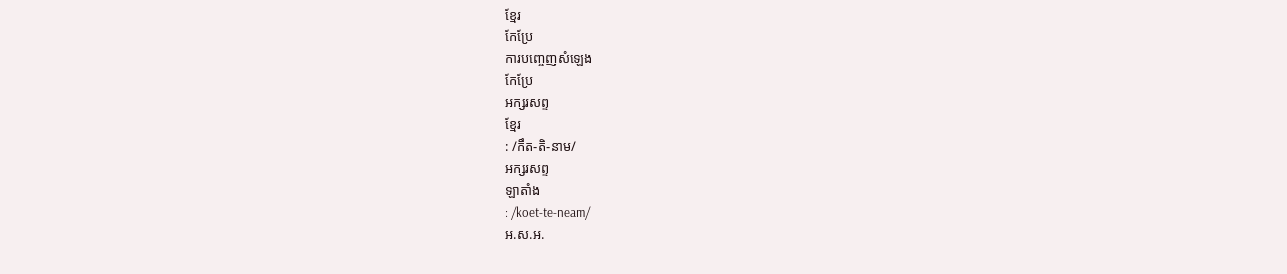ខ្មែរ
កែប្រែ
ការបញ្ចេញសំឡេង
កែប្រែ
អក្សរសព្ទ
ខ្មែរ
: /កឹត-តិ-នាម/
អក្សរសព្ទ
ឡាតាំង
: /koet-te-neam/
អ.ស.អ.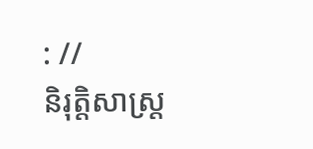: //
និរុត្តិសាស្ត្រ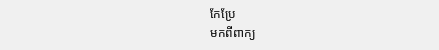កែប្រែ
មកពីពាក្យ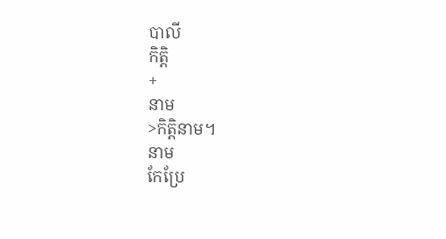បាលី
កិត្តិ
+
នាម
>កិត្តិនាម។
នាម
កែប្រែ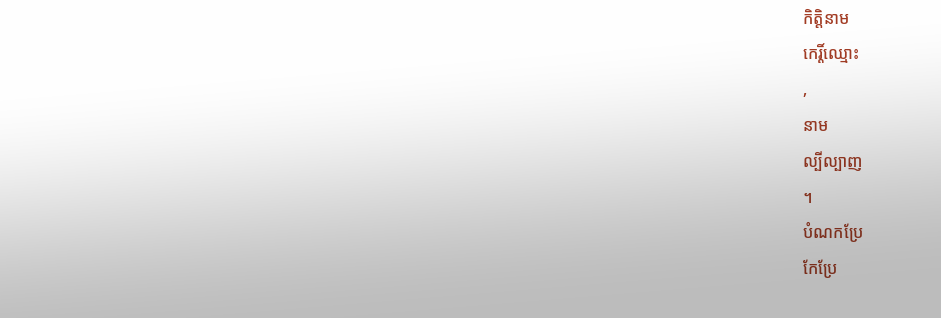កិត្តិនាម
កេរ្តិ៍ឈ្មោះ
,
នាម
ល្បីល្បាញ
។
បំណកប្រែ
កែប្រែ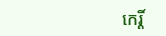កេរ្តិ៍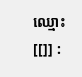ឈ្មោះ
[[]] :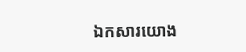ឯកសារយោង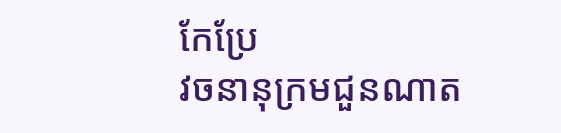កែប្រែ
វចនានុក្រមជួនណាត